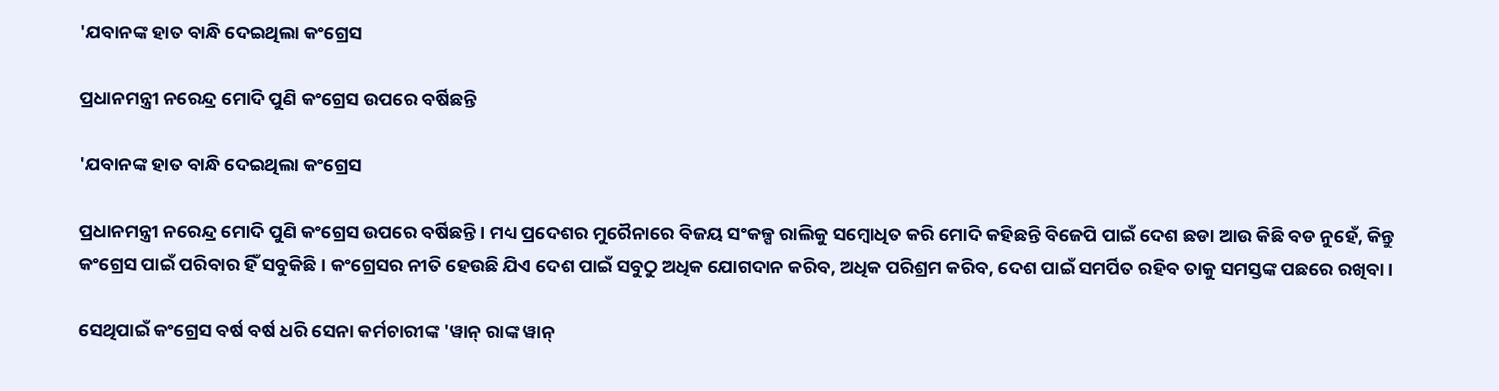'ଯବାନଙ୍କ ହାତ ବାନ୍ଧି ଦେଇଥିଲା କଂଗ୍ରେସ

ପ୍ରଧାନମନ୍ତ୍ରୀ ନରେନ୍ଦ୍ର ମୋଦି ପୁଣି କଂଗ୍ରେସ ଉପରେ ବର୍ଷିଛନ୍ତି

'ଯବାନଙ୍କ ହାତ ବାନ୍ଧି ଦେଇଥିଲା କଂଗ୍ରେସ

ପ୍ରଧାନମନ୍ତ୍ରୀ ନରେନ୍ଦ୍ର ମୋଦି ପୁଣି କଂଗ୍ରେସ ଉପରେ ବର୍ଷିଛନ୍ତି। ମଧ୍ୟ ପ୍ରଦେଶର ମୁରୈନାରେ ବିଜୟ ସଂକଳ୍ପ ରାଲିକୁ ସମ୍ବୋଧିତ କରି ମୋଦି କହିଛନ୍ତି ବିଜେପି ପାଇଁ ଦେଶ ଛଡା ଆଉ କିଛି ବଡ ନୁହେଁ, କିନ୍ତୁ କଂଗ୍ରେସ ପାଇଁ ପରିବାର ହିଁ ସବୁକିଛି। କଂଗ୍ରେସର ନୀତି ହେଉଛି ଯିଏ ଦେଶ ପାଇଁ ସବୁଠୁ ଅଧିକ ଯୋଗଦାନ କରିବ, ଅଧିକ ପରିଶ୍ରମ କରିବ, ଦେଶ ପାଇଁ ସମର୍ପିତ ରହିବ ତାକୁ ସମସ୍ତଙ୍କ ପଛରେ ରଖିବା।

ସେଥିପାଇଁ କଂଗ୍ରେସ ବର୍ଷ ବର୍ଷ ଧରି ସେନା କର୍ମଚାରୀଙ୍କ 'ୱାନ୍ ରାଙ୍କ ୱାନ୍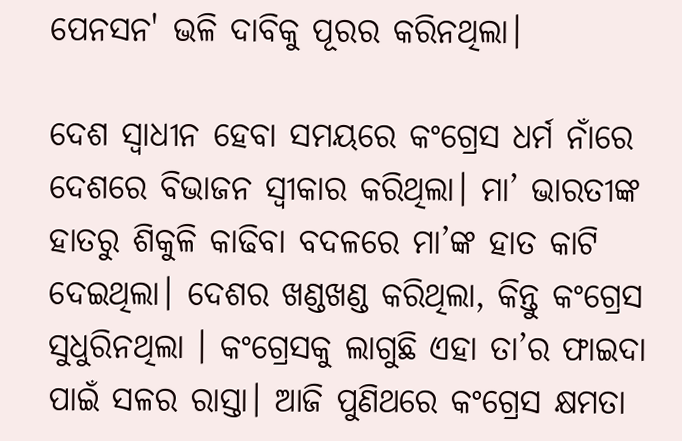ପେନସନ' ଭଳି ଦାବିକୁ ପୂରର କରିନଥିଲା।

ଦେଶ ସ୍ବାଧୀନ ହେବା ସମୟରେ କଂଗ୍ରେସ ଧର୍ମ ନାଁରେ ଦେଶରେ ବିଭାଜନ ସ୍ବୀକାର କରିଥିଲା। ମା’ ଭାରତୀଙ୍କ ହାତରୁ ଶିକୁଳି କାଢିବା ବଦଳରେ ମା’ଙ୍କ ହାତ କାଟି ଦେଇଥିଲା। ଦେଶର ଖଣ୍ଡଖଣ୍ଡ କରିଥିଲା, କିନ୍ତୁ କଂଗ୍ରେସ ସୁଧୁରିନଥିଲା । କଂଗ୍ରେସକୁ ଲାଗୁଛି ଏହା ତା’ର ଫାଇଦା ପାଇଁ ସଳର ରାସ୍ତା। ଆଜି ପୁଣିଥରେ କଂଗ୍ରେସ କ୍ଷମତା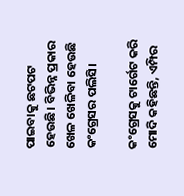ପାଇବାକୁ ଛଟପଟ ହେଉଛି। ବିଭିନ୍ନ ପ୍ରକାର ଖେଳ ଖେଳିବା ହେଉଛି କଂଗ୍ରେସର ପଲିସି।

କଂଗ୍ରେସକୁ ଟାର୍ଗେଟ କରି ମୋଦି କହିଛନ୍ତି, ଏମ୍ପିର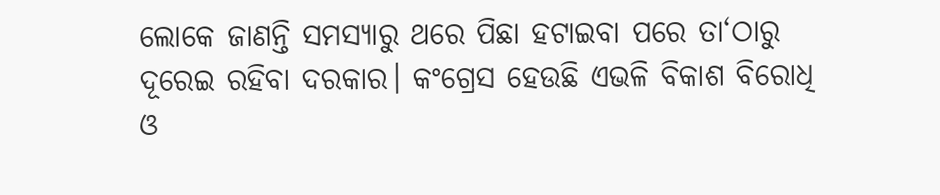ଲୋକେ ଜାଣନ୍ତି ସମସ୍ୟାରୁ ଥରେ ପିଛା ହଟାଇବା ପରେ ତା‘ଠାରୁ ଦୂରେଇ ରହିବା ଦରକାର। କଂଗ୍ରେସ ହେଉଛି ଏଭଳି ବିକାଶ ବିରୋଧି ଓ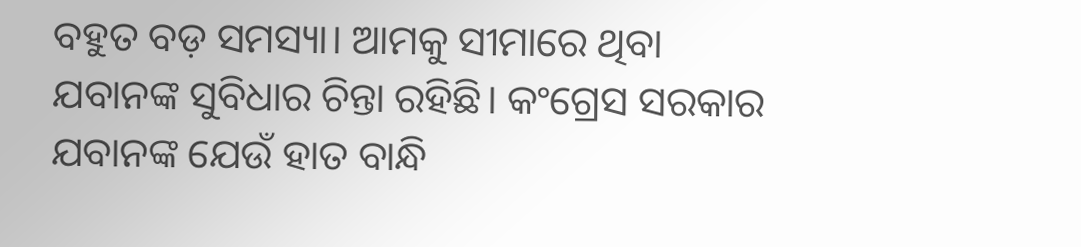ବହୁତ ବଡ଼ ସମସ୍ୟା। ଆମକୁ ସୀମାରେ ଥିବା ଯବାନଙ୍କ ସୁବିଧାର ଚିନ୍ତା ରହିଛି। କଂଗ୍ରେସ ସରକାର ଯବାନଙ୍କ ଯେଉଁ ହାତ ବାନ୍ଧି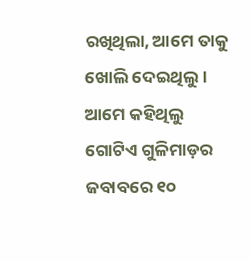ରଖିଥିଲା, ଆମେ ତାକୁ ଖୋଲି ଦେଇଥିଲୁ। ଆମେ କହିଥିଲୁ ଗୋଟିଏ ଗୁଳିମାଡ଼ର ଜବାବରେ ୧୦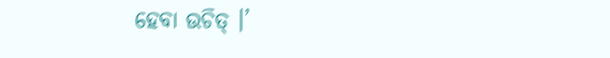ହେବା ଉଚିତ୍ ।’